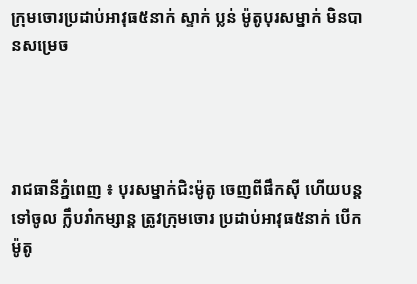ក្រុមចោរប្រដាប់អាវុធ៥នាក់ ស្ទាក់ ប្លន់ ម៉ូតូបុរសម្នាក់ មិនបានសម្រេច




រាជធានីភ្នំពេញ ៖ បុរសម្នាក់ជិះម៉ូតូ ចេញពីផឹកស៊ី ហើយបន្តទៅចូល ក្លឹបរាំកម្សាន្ត ត្រូវក្រុមចោរ ប្រដាប់អាវុធ៥នាក់ បើកម៉ូតូ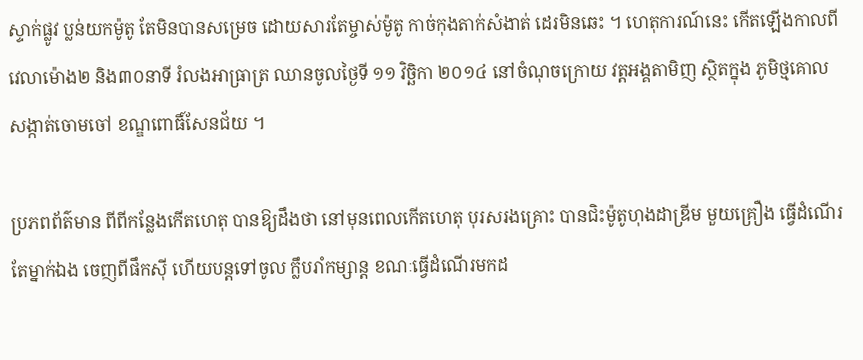ស្ទាក់ផ្លូវ ប្លន់យកម៉ូតូ តែមិនបានសម្រេច ដោយសារតែម្ចាស់ម៉ូតូ កាច់កុងតាក់សំងាត់ ដេរមិនឆេះ ។ ហេតុការណ៍នេះ កើតឡើងកាលពី វេលាម៉ោង២ និង៣០នាទី រំលងអាធ្រាត្រ ឈានចូលថ្ងៃទី ១១ វិចិ្ឆកា ២០១៤ នៅចំណុចក្រោយ វត្តអង្គតាមិញ ស្ថិតក្នុង ភូមិថ្មគោល សង្កាត់ចោមចៅ ខណ្ឌពោធិ៍សែនជ័យ ។

ប្រភពព័ត៌មាន ពីពីកន្លែងកើតហេតុ បានឱ្យដឹងថា នៅមុនពេលកើតហេតុ បុរសរងគ្រោះ បានជិះម៉ូតូហុងដាឌ្រីម មួយគ្រឿង ធ្វើដំណើរតែម្នាក់ឯង ចេញពីផឹកស៊ី ហើយបន្តទៅចូល ក្លឹបរាំកម្សាន្ត ខណៈធ្វើដំណើរមកដ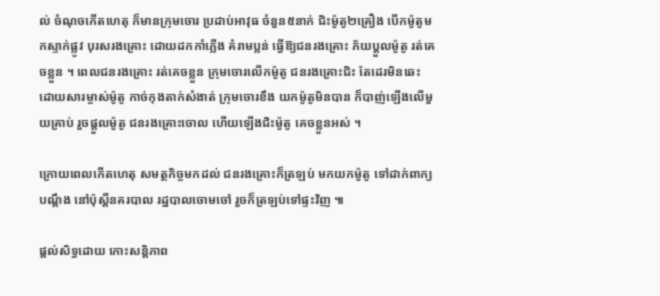ល់ ចំណុចកើតហេតុ ក៏មានក្រុមចោរ ប្រដាប់អាវុធ ចំនួន៥នាក់ ជិះម៉ូតូ២គ្រឿង បើកម៉ូតូមកស្ទាក់ផ្លូវ បុរសរងគ្រោះ ដោយដកកាំភ្លើង គំរាមប្លន់ ធ្វើឱ្យជនរងគ្រោះ ភ័យប្តួលម៉ូតូ រត់គេចខ្លួន ។ ពេលជនរងគ្រោះ រត់គេចខ្លួន ក្រុមចោរលើកម៉ូតូ ជនរងគ្រោះជិះ តែដេរមិនឆេះ ដោយសារម្ចាស់ម៉ូតូ កាច់កុងតាក់សំងាត់ ក្រុមចោរខឹង យកម៉ូតូមិនបាន ក៏បាញ់ឡើងលើមួយគ្រាប់ រួចផ្តួលម៉ូតូ ជនរងគ្រោះចោល ហើយឡើងជិះម៉ូតូ គេចខ្លួនអស់ ។

ក្រោយពេលកើតហេតុ សមត្ថកិច្ចមកដល់ ជនរងគ្រោះក៏ត្រឡប់ មកយកម៉ូតូ ទៅដាក់ពាក្យបណ្តឹង នៅប៉ុស្តិ៍នគរបាល រដ្ឋបាលចោមចៅ រួចក៏ត្រឡប់ទៅផ្ទះវិញ ៕

ផ្តល់សិទ្ធដោយ កោះសន្តិភាព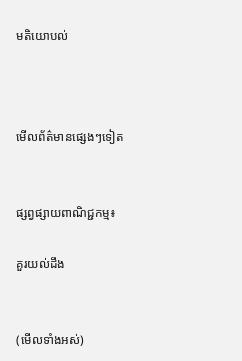មតិយោបល់



មើលព័ត៌មានផ្សេងៗទៀត


ផ្សព្វផ្សាយពាណិជ្ជកម្ម៖

គួរយល់ដឹង


(មើលទាំងអស់)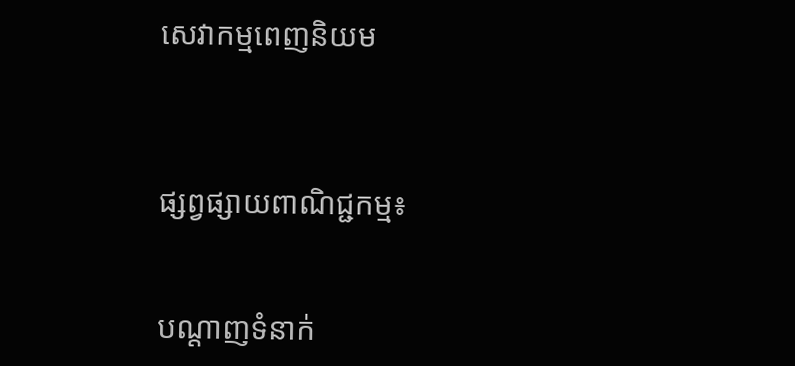សេវាកម្មពេញនិយម



ផ្សព្វផ្សាយពាណិជ្ជកម្ម៖


បណ្តាញទំនាក់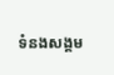ទំនងសង្គម